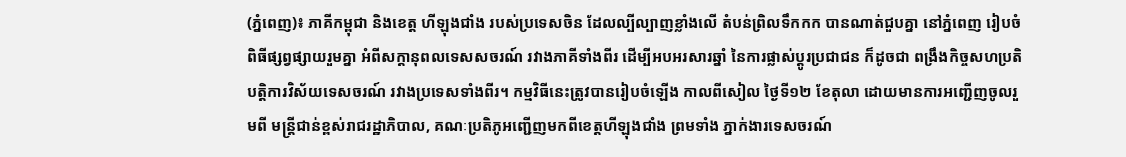(ភ្នំពេញ)៖ ភាគីកម្ពុជា និងខេត្ត ហីឡុងជាំង របស់ប្រទេសចិន ដែលល្បីល្បាញខ្លាំងលើ តំបន់ព្រិលទឹកកក បានណាត់ជួបគ្នា នៅភ្នំពេញ រៀបចំពិធីផ្សព្វផ្សាយរួមគ្នា អំពីសក្តានុពលទេសសចរណ៍ រវាងភាគីទាំងពីរ ដើម្បីអបអរសារឆ្នាំ នៃការផ្លាស់ប្តូរប្រជាជន ក៏ដូចជា ពង្រឹងកិច្ចសហប្រតិបត្តិការវិស័យទេសចរណ៍ រវាងប្រទេសទាំងពីរ។ កម្មវិធីនេះត្រូវបានរៀបចំឡើង កាលពីសៀល ថ្ងៃទី១២ ខែតុលា ដោយមានការអញ្ជើញចូលរួមពី មន្ត្រីជាន់ខ្ពស់រាជរដ្ឋាភិបាល, គណៈប្រតិភូអញ្ជើញមកពីខេត្តហីឡុងជាំង ព្រមទាំង ភ្នាក់ងារទេសចរណ៍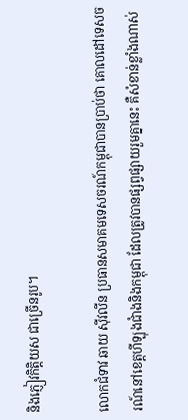និងភ្ញៀវកិត្តិយស ជាច្រើនរូប។

លោកជំទាវ ឆាយ ស៊ីវលីន ប្រធានសមាគមទេសចរណ៍កម្ពុជាបានប្រាប់ថា គោលដៅទេសចរណ៍នៅខេត្តហីឡុងជាំងនិងកម្ពុជា ដែលត្រូវបានផ្សព្វផ្សាយរួមគ្នានេះ គឺសំខាន់ខ្លាំងណាស់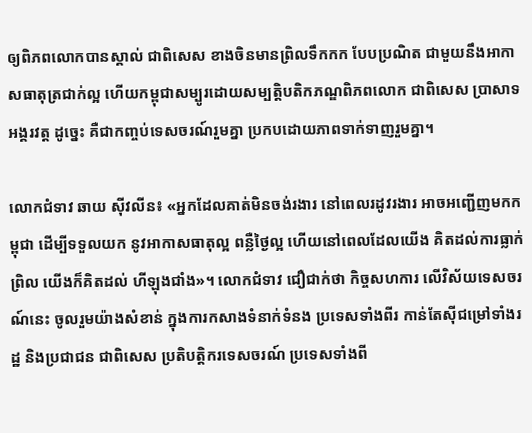ឲ្យពិភពលោកបានស្គាល់ ជាពិសេស ខាងចិនមានព្រិលទឹកកក បែបប្រណិត ជាមួយនឹងអាកាសធាតុត្រជាក់ល្អ ហើយកម្ពុជាសម្បូរដោយសម្បត្តិបតិកភណ្ឌពិភពលោក ជាពិសេស ប្រាសាទអង្គរវត្ត ដូច្នេះ គឺជាកញ្ចប់ទេសចរណ៍រួមគ្នា ប្រកបដោយភាពទាក់ទាញរួមគ្នា។

លោកជំទាវ ឆាយ ស៊ីវលីន៖ «អ្នកដែលគាត់មិនចង់រងារ នៅពេលរដូវរងារ អាចអញ្ជើញមកកម្ពុជា ដើម្បីទទួលយក នូវអាកាសធាតុល្អ ពន្លឺថ្ងៃល្អ ហើយនៅពេលដែលយើង គិតដល់ការធ្លាក់ព្រិល យើងក៏គិតដល់ ហីឡុងជាំង»។ លោកជំទាវ ជឿជាក់ថា កិច្ចសហការ លើវិស័យទេសចរណ៍នេះ ចូលរួមយ៉ាងសំខាន់ ក្នុងការកសាងទំនាក់ទំនង ប្រទេសទាំងពីរ កាន់តែស៊ីជម្រៅទាំងរដ្ឋ និងប្រជាជន ជាពិសេស ប្រតិបត្តិករទេសចរណ៍ ប្រទេសទាំងពី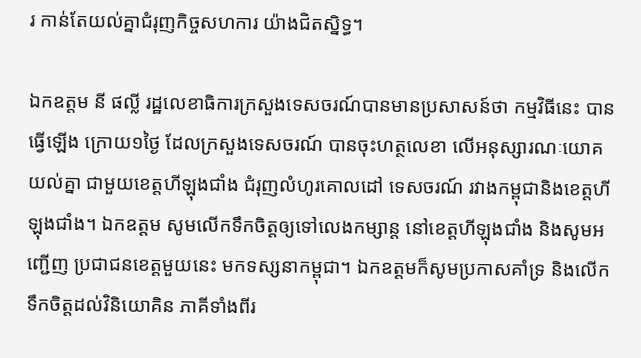រ កាន់តែយល់គ្នាជំរុញកិច្ចសហការ យ៉ាងជិតស្និទ្ធ។

ឯកឧត្តម នី ផល្លី រដ្ឋលេខាធិការក្រសួងទេសចរណ៍បានមានប្រសាសន៍ថា កម្មវិធីនេះ បានធ្វើឡើង ក្រោយ១ថ្ងៃ ដែលក្រសួងទេសចរណ៍ បានចុះហត្ថលេខា លើអនុស្សារណៈយោគយល់គ្នា ជាមួយខេត្តហីឡុងជាំង ជំរុញលំហូរគោលដៅ ទេសចរណ៍ រវាងកម្ពុជានិងខេត្តហីឡុងជាំង។ ឯកឧត្តម សូមលើកទឹកចិត្តឲ្យទៅលេងកម្សាន្ត នៅខេត្តហីឡុងជាំង និងសូមអញ្ជើញ ប្រជាជនខេត្តមួយនេះ មកទស្សនាកម្ពុជា។ ឯកឧត្តមក៏សូមប្រកាសគាំទ្រ និងលើកទឹកចិត្តដល់វិនិយោគិន ភាគីទាំងពីរ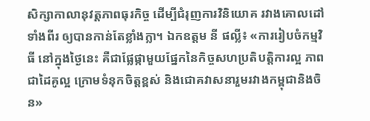សិក្សាកាលានុវត្តភាពធុរកិច្ច ដើម្បីជំរុញការវិនិយោគ រវាងគោលដៅទាំងពីរ ឲ្យបានកាន់តែខ្លាំងក្លា។ ឯកឧត្តម នី ផល្លី៖ «ការរៀបចំកម្មវិធី នៅក្នុងថ្ងៃនេះ គឺជាផ្លែផ្កាមួយផ្នែកនៃកិច្ចសហប្រតិបត្តិការល្អ ភាពជាដៃគូល្អ ក្រោមទំនុកចិត្តខ្ពស់ និងជោគវាសនារួមរវាងកម្ពុជានិងចិន»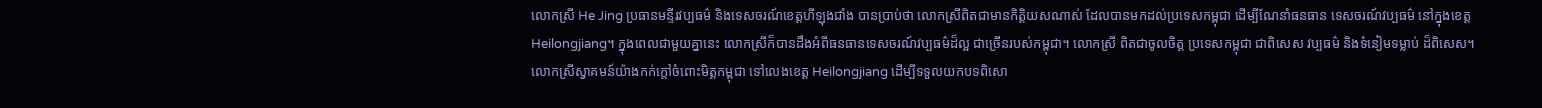លោកស្រី He Jing ប្រធានមន្ទីរវប្បធម៌ និងទេសចរណ៍ខេត្តហីឡុងជាំង បានប្រាប់ថា លោកស្រីពិតជាមានកិត្តិយសណាស់ ដែលបានមកដល់ប្រទេសកម្ពុជា ដើម្បីណែនាំធនធាន ទេសចរណ៍វប្បធម៌ នៅក្នុងខេត្ត Heilongjiang។ ក្នុងពេលជាមួយគ្នានេះ លោកស្រីក៏បានដឹងអំពីធនធានទេសចរណ៍វប្បធម៌ដ៏ល្អ ជាច្រើនរបស់កម្ពុជា។ លោកស្រី ពិតជាចូលចិត្ត ប្រទេសកម្ពុជា ជាពិសេស វប្បធម៌ និងទំនៀមទម្លាប់ ដ៏ពិសេស។ លោកស្រីស្វាគមន៍យ៉ាងកក់ក្តៅចំពោះមិត្តកម្ពុជា ទៅលេងខេត្ត Heilongjiang ដើម្បីទទួលយកបទពិសោ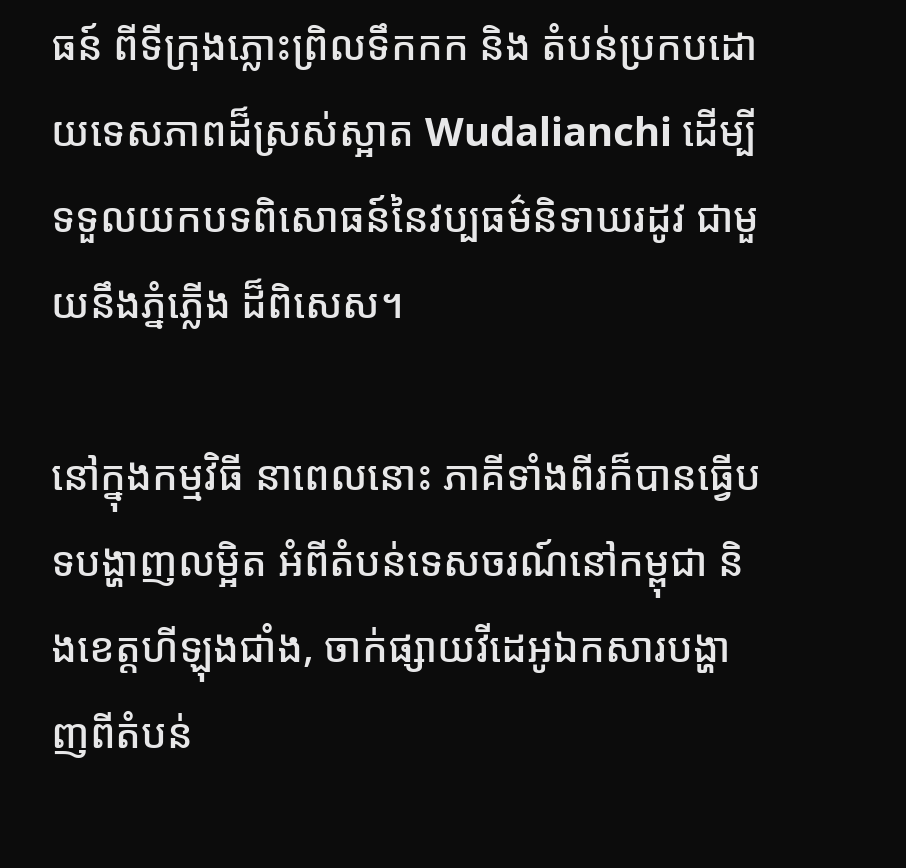ធន៍ ពីទីក្រុងភ្លោះព្រិលទឹកកក និង តំបន់ប្រកបដោយទេសភាពដ៏ស្រស់ស្អាត Wudalianchi ដើម្បីទទួលយកបទពិសោធន៍នៃវប្បធម៌និទាឃរដូវ ជាមួយនឹងភ្នំភ្លើង ដ៏ពិសេស។

នៅក្នុងកម្មវិធី នាពេលនោះ ភាគីទាំងពីរក៏បានធ្វើបទបង្ហាញលម្អិត អំពីតំបន់ទេសចរណ៍នៅកម្ពុជា និងខេត្តហីឡុងជាំង, ចាក់ផ្សាយវីដេអូឯកសារបង្ហាញពីតំបន់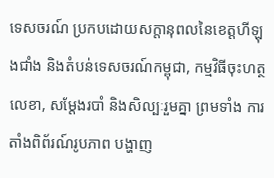ទេសចរណ៍ ប្រកបដោយសក្តានុពលនៃខេត្តហីឡុងជាំង និងតំបន់ទេសចរណ៍កម្ពុជា, កម្មវិធីចុះហត្ថលេខា, សម្តែងរបាំ និងសិល្បៈរួមគ្នា ព្រមទាំង ការតាំងពិព័រណ៍រូបភាព បង្ហាញ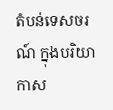តំបន់ទេសចរណ៍ ក្នុងបរិយាកាស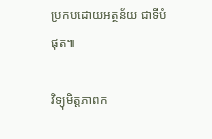ប្រកបដោយអត្ថន័យ ជាទីបំផុត៕

វិទ្យុមិត្តភាពក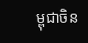ម្ពុជាចិន